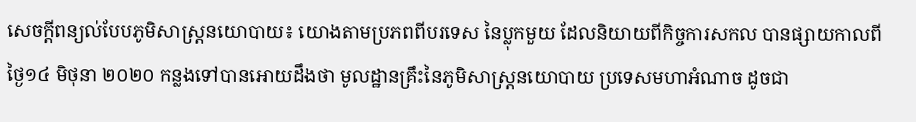សេចក្តីពន្យល់បែបភូមិសាស្រ្តនយោបាយ៖ យោងតាមប្រភពពីបរទេស នៃប្លុកមួយ ដែលនិយាយពីកិច្ចការសកល បានផ្សាយកាលពីថ្ងៃ១៤ មិថុនា ២០២០ កន្លងទៅបានអោយដឹងថា មូលដ្ឋានគ្រឹះនៃភូមិសាស្ត្រនយោបាយ ប្រទេសមហាអំណាច ដូចជា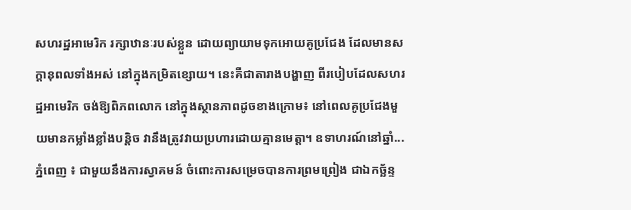សហរដ្ឋអាមេរិក រក្សាឋានៈរបស់ខ្លួន ដោយព្យាយាមទុកអោយគូប្រជែង ដែលមានសក្តានុពលទាំងអស់ នៅក្នុងកម្រិតខ្សោយ។ នេះគឺជាតារាងបង្ហាញ ពីរបៀបដែលសហរដ្ឋអាមេរិក ចង់ឱ្យពិភពលោក នៅក្នុងស្ថានភាពដូចខាងក្រោម៖ នៅពេលគូប្រជែងមួយមានកម្លាំងខ្លាំងបន្តិច វានឹងត្រូវវាយប្រហារដោយគ្មានមេត្តា។ ឧទាហរណ៍នៅឆ្នាំ...
ភ្នំពេញ ៖ ជាមួយនឹងការស្វាគមន៍ ចំពោះការសម្រេចបានការព្រមព្រៀង ជាឯកច្ឆ័ន្ទ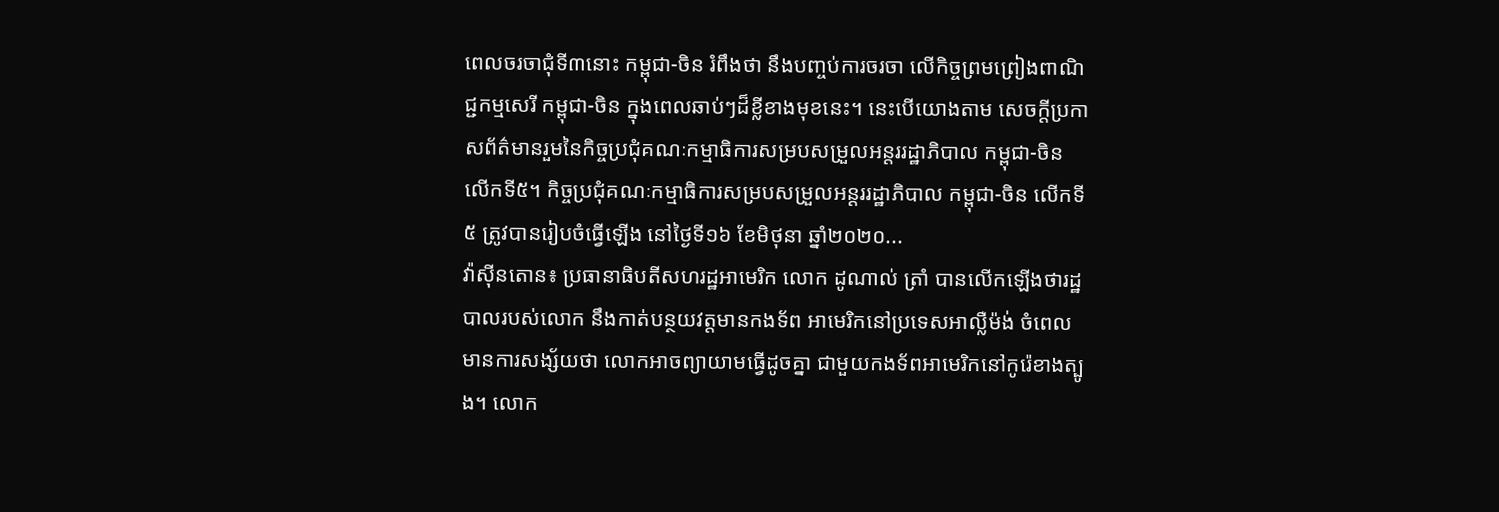ពេលចរចាជុំទី៣នោះ កម្ពុជា-ចិន រំពឹងថា នឹងបញ្ចប់ការចរចា លើកិច្ចព្រមព្រៀងពាណិជ្ជកម្មសេរី កម្ពុជា-ចិន ក្នុងពេលឆាប់ៗដ៏ខ្លីខាងមុខនេះ។ នេះបើយោងតាម សេចក្ដីប្រកាសព័ត៌មានរួមនៃកិច្ចប្រជុំគណៈកម្មាធិការសម្របសម្រួលអន្តររដ្ឋាភិបាល កម្ពុជា-ចិន លើកទី៥។ កិច្ចប្រជុំគណៈកម្មាធិការសម្របសម្រួលអន្តររដ្ឋាភិបាល កម្ពុជា-ចិន លើកទី៥ ត្រូវបានរៀបចំធ្វើឡើង នៅថ្ងៃទី១៦ ខែមិថុនា ឆ្នាំ២០២០...
វ៉ាស៊ីនតោន៖ ប្រធានាធិបតីសហរដ្ឋអាមេរិក លោក ដូណាល់ ត្រាំ បានលើកឡើងថារដ្ឋបាលរបស់លោក នឹងកាត់បន្ថយវត្តមានកងទ័ព អាមេរិកនៅប្រទេសអាល្លឺម៉ង់ ចំពេលមានការសង្ស័យថា លោកអាចព្យាយាមធ្វើដូចគ្នា ជាមួយកងទ័ពអាមេរិកនៅកូរ៉េខាងត្បូង។ លោក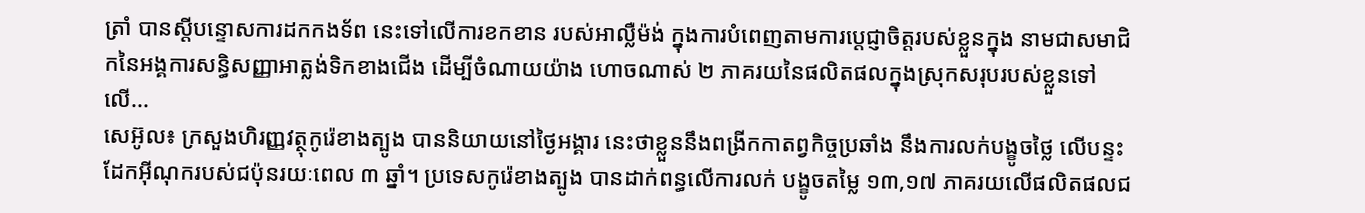ត្រាំ បានស្តីបន្ទោសការដកកងទ័ព នេះទៅលើការខកខាន របស់អាល្លឺម៉ង់ ក្នុងការបំពេញតាមការប្តេជ្ញាចិត្តរបស់ខ្លួនក្នុង នាមជាសមាជិកនៃអង្គការសន្ធិសញ្ញាអាត្លង់ទិកខាងជើង ដើម្បីចំណាយយ៉ាង ហោចណាស់ ២ ភាគរយនៃផលិតផលក្នុងស្រុកសរុបរបស់ខ្លួនទៅលើ...
សេអ៊ូល៖ ក្រសួងហិរញ្ញវត្ថុកូរ៉េខាងត្បូង បាននិយាយនៅថ្ងៃអង្គារ នេះថាខ្លួននឹងពង្រីកកាតព្វកិច្ចប្រឆាំង នឹងការលក់បង្ខូចថ្លៃ លើបន្ទះដែកអ៊ីណុករបស់ជប៉ុនរយៈពេល ៣ ឆ្នាំ។ ប្រទេសកូរ៉េខាងត្បូង បានដាក់ពន្ធលើការលក់ បង្ខូចតម្លៃ ១៣,១៧ ភាគរយលើផលិតផលជ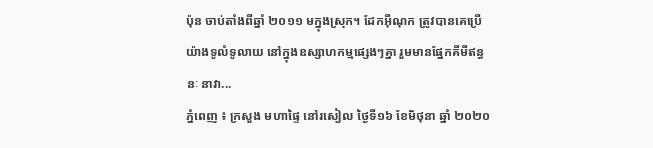ប៉ុន ចាប់តាំងពីឆ្នាំ ២០១១ មក្នុងស្រុក។ ដែកអ៊ីណុក ត្រូវបានគេប្រើយ៉ាងទូលំទូលាយ នៅក្នុងឧស្សាហកម្មផ្សេងៗគ្នា រួមមានផ្នែកគីមីឥន្ធនៈ នាវា...
ភ្នំពេញ ៖ ក្រសួង មហាផ្ទៃ នៅរសៀល ថ្ងៃទី១៦ ខែមិថុនា ឆ្នាំ ២០២០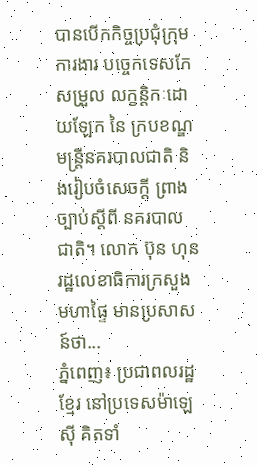បានបើកកិច្ចប្រជុំក្រុមការងារ បច្ចេកទេសកែសម្រួល លក្ខន្តិកៈដោយឡែក នៃ ក្របខណ្ឌមន្ត្រីនគរបាលជាតិ និងរៀបចំសេចក្តី ព្រាងច្បាប់ស្តីពី នគរបាលជាតិ។ លោក ប៊ុន ហុន រដ្ឋលេខាធិការក្រសួងមហាផ្ទៃ មានប្រសាសន៍ថា...
ភ្នំពេញ៖ ប្រជាពលរដ្ឋខ្មែរ នៅប្រទេសម៉ាឡេស៊ី គិតទាំ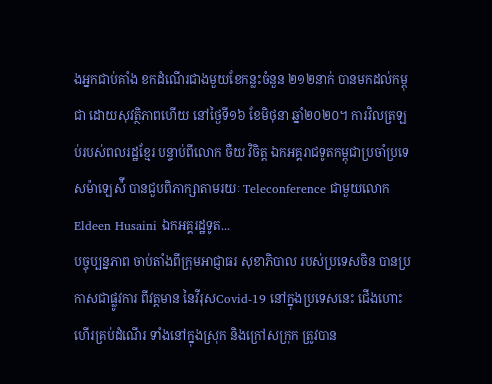ងអ្នកជាប់គាំង ខកដំណើរជាងមួយខែកន្លះចំនួន ២១២នាក់ បានមកដល់កម្ពុជា ដោយសុវត្ថិភាពហើយ នៅថ្ងៃទី១៦ ខែមិថុនា ឆ្នាំ២០២០។ ការវិលត្រឡប់របស់ពលរដ្ឋខ្មែរ បន្ទាប់ពីលោក ចឺយ វិចិត្ត ឯកអគ្គរាជទូតកម្ពុជាប្រចាំប្រទេសម៉ាឡេស៉ី បានជួបពិភាក្សាតាមរយៈ Teleconference ជាមួយលោក Eldeen Husaini ឯកអគ្គរដ្ឋទូត...
បច្ចុប្បន្នភាព ចាប់តាំងពីក្រុមអាជ្ញាធរ សុខាភិបាល របស់ប្រទេសចិន បានប្រកាសជាផ្លូវការ ពីវត្តមាន នៃវីរុសCovid-19 នៅក្នុងប្រទេសនេះ ជើងហោះហើរគ្រប់ដំណើរ ទាំងនៅក្នុងស្រុក និងក្រៅសក្រុក ត្រូវបាន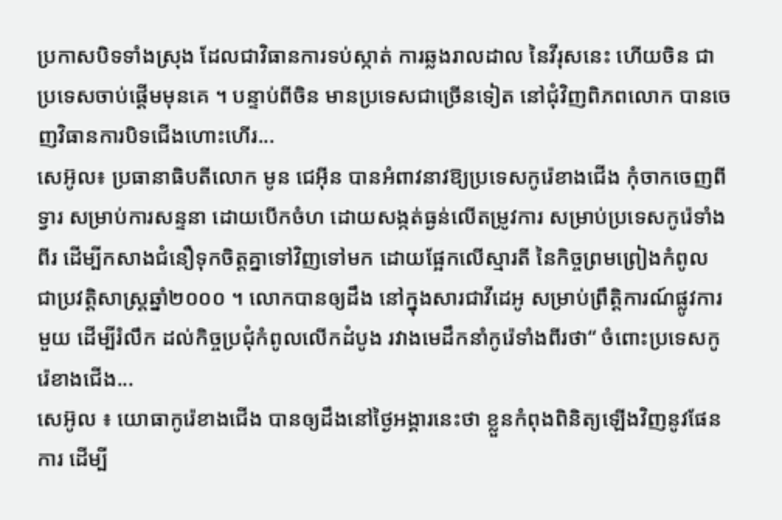ប្រកាសបិទទាំងស្រុង ដែលជាវិធានការទប់ស្កាត់ ការឆ្លងរាលដាល នៃវីរុសនេះ ហើយចិន ជាប្រទេសចាប់ផ្តើមមុនគេ ។ បន្ទាប់ពីចិន មានប្រទេសជាច្រើនទៀត នៅជុំវិញពិភពលោក បានចេញវិធានការបិទជើងហោះហើរ...
សេអ៊ូល៖ ប្រធានាធិបតីលោក មូន ជេអ៊ីន បានអំពាវនាវឱ្យប្រទេសកូរ៉េខាងជើង កុំចាកចេញពីទ្វារ សម្រាប់ការសន្ទនា ដោយបើកចំហ ដោយសង្កត់ធ្ងន់លើតម្រូវការ សម្រាប់ប្រទេសកូរ៉េទាំងពីរ ដើម្បីកសាងជំនឿទុកចិត្តគ្នាទៅវិញទៅមក ដោយផ្អែកលើស្មារតី នៃកិច្ចព្រមព្រៀងកំពូល ជាប្រវត្តិសាស្ត្រឆ្នាំ២០០០ ។ លោកបានឲ្យដឹង នៅក្នុងសារជាវីដេអូ សម្រាប់ព្រឹត្តិការណ៍ផ្លូវការមួយ ដើម្បីរំលឹក ដល់កិច្ចប្រជុំកំពូលលើកដំបូង រវាងមេដឹកនាំកូរ៉េទាំងពីរថា“ ចំពោះប្រទេសកូរ៉េខាងជើង...
សេអ៊ូល ៖ យោធាកូរ៉េខាងជើង បានឲ្យដឹងនៅថ្ងៃអង្គារនេះថា ខ្លួនកំពុងពិនិត្យឡើងវិញនូវផែនការ ដើម្បី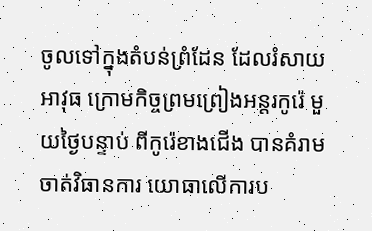ចូលទៅក្នុងតំបន់ព្រំដែន ដែលរំសាយអាវុធ ក្រោមកិច្ចព្រមព្រៀងអន្តរកូរ៉េ មួយថ្ងៃបន្ទាប់ ពីកូរ៉េខាងជើង បានគំរាមចាត់វិធានការ យោធាលើការប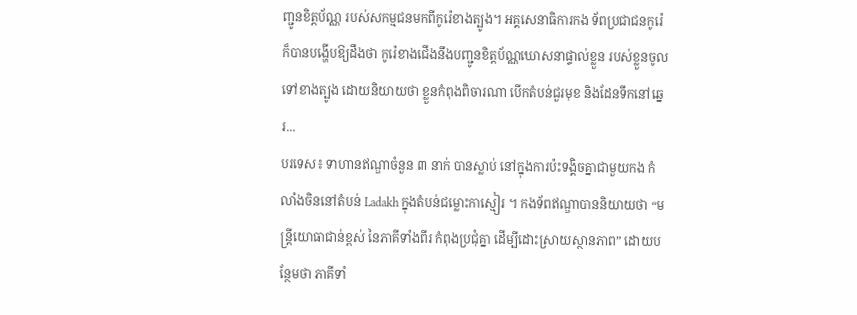ញ្ជូនខិត្តប័ណ្ណ របស់សកម្មជនមកពីកូរ៉េខាងត្បូង។ អគ្គសេនាធិការកង ទ័ពប្រជាជនកូរ៉េ ក៏បានបង្ហើបឱ្យដឹងថា កូរ៉េខាងជើងនឹងបញ្ជូនខិត្តប័ណ្ណឃោសនាផ្ទាល់ខ្លួន របស់ខ្លួនចូលទៅខាងត្បូង ដោយនិយាយថា ខ្លួនកំពុងពិចារណា បើកតំបន់ជួរមុខ និងដែនទឹកនៅឆ្នេរ...
បរទេស៖ ទាហានឥណ្ឌាចំនួន ៣ នាក់ បានស្លាប់ នៅក្នុងការប៉ះទង្គិចគ្នាជាមួយកង កំលាំងចិននៅតំបន់ Ladakh ក្នុងតំបន់ជម្លោះកាស្មៀរ ។ កងទ័ពឥណ្ឌាបាននិយាយថា “មន្រ្តីយោធាជាន់ខ្ពស់ នៃភាគីទាំងពីរ កំពុងប្រជុំគ្នា ដើម្បីដោះស្រាយស្ថានភាព” ដោយបន្ថែមថា ភាគីទាំ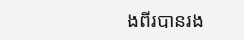ងពីរបានរង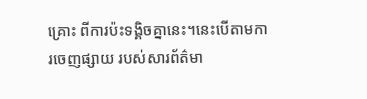គ្រោះ ពីការប៉ះទង្គិចគ្នានេះ។នេះបើតាមការចេញផ្សាយ របស់សារព័ត៌មា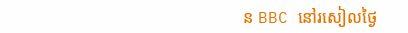ន BBC នៅរសៀលថ្ងៃ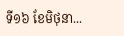ទី១៦ ខែមិថុនា...